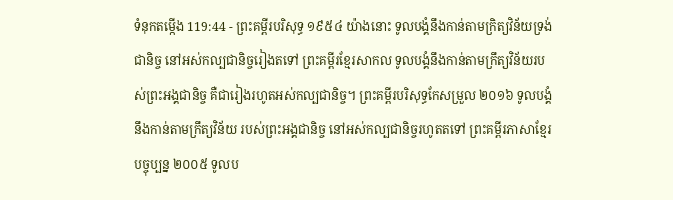ទំនុកតម្កើង 119:44 - ព្រះគម្ពីរបរិសុទ្ធ ១៩៥៤ យ៉ាងនោះ ទូលបង្គំនឹងកាន់តាមក្រិត្យវិន័យទ្រង់ជានិច្ច នៅអស់កល្បជានិច្ចរៀងតទៅ ព្រះគម្ពីរខ្មែរសាកល ទូលបង្គំនឹងកាន់តាមក្រឹត្យវិន័យរបស់ព្រះអង្គជានិច្ច គឺជារៀងរហូតអស់កល្បជានិច្ច។ ព្រះគម្ពីរបរិសុទ្ធកែសម្រួល ២០១៦ ទូលបង្គំនឹងកាន់តាមក្រឹត្យវិន័យ របស់ព្រះអង្គជានិច្ច នៅអស់កល្បជានិច្ចរហូតតទៅ ព្រះគម្ពីរភាសាខ្មែរបច្ចុប្បន្ន ២០០៥ ទូលប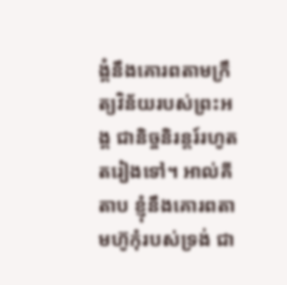ង្គំនឹងគោរពតាមក្រឹត្យវិន័យរបស់ព្រះអង្គ ជានិច្ចនិរន្តរ៍រហូតតរៀងទៅ។ អាល់គីតាប ខ្ញុំនឹងគោរពតាមហ៊ូកុំរបស់ទ្រង់ ជា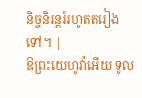និច្ចនិរន្តរ៍រហូតតរៀងទៅ។ |
ឱព្រះយេហូវ៉ាអើយ ទូល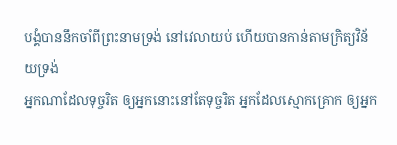បង្គំបាននឹកចាំពីព្រះនាមទ្រង់ នៅវេលាយប់ ហើយបានកាន់តាមក្រិត្យវិន័យទ្រង់
អ្នកណាដែលទុច្ចរិត ឲ្យអ្នកនោះនៅតែទុច្ចរិត អ្នកដែលស្មោកគ្រោក ឲ្យអ្នក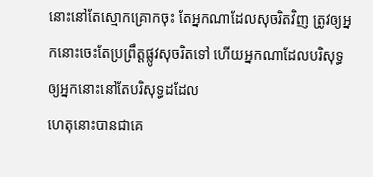នោះនៅតែស្មោកគ្រោកចុះ តែអ្នកណាដែលសុចរិតវិញ ត្រូវឲ្យអ្នកនោះចេះតែប្រព្រឹត្តផ្លូវសុចរិតទៅ ហើយអ្នកណាដែលបរិសុទ្ធ ឲ្យអ្នកនោះនៅតែបរិសុទ្ធដដែល
ហេតុនោះបានជាគេ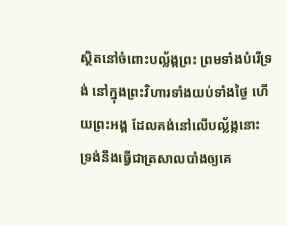ស្ថិតនៅចំពោះបល្ល័ង្កព្រះ ព្រមទាំងបំរើទ្រង់ នៅក្នុងព្រះវិហារទាំងយប់ទាំងថ្ងៃ ហើយព្រះអង្គ ដែលគង់នៅលើបល្ល័ង្កនោះ ទ្រង់នឹងធ្វើជាត្រសាលបាំងឲ្យគេ